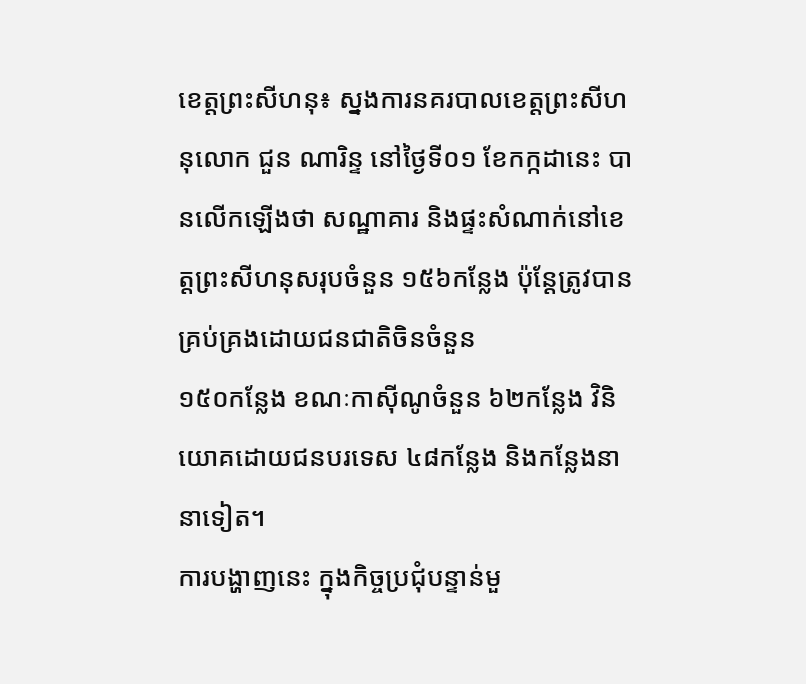ខេត្តព្រះសីហនុ៖ ស្នងការនគរបាលខេត្តព្រះសីហនុលោក ជួន ណារិន្ទ នៅថ្ងៃទី០១ ខែកក្កដានេះ បានលើកឡើងថា សណ្ឋាគារ និងផ្ទះសំណាក់នៅខេត្តព្រះសីហនុសរុបចំនួន ១៥៦កន្លែង ប៉ុន្ដែត្រូវបានគ្រប់គ្រងដោយជនជាតិចិនចំនួន
១៥០កន្លែង ខណៈកាស៊ីណូចំនួន ៦២កន្លែង វិនិយោគដោយជនបរទេស ៤៨កន្លែង និងកន្លែងនានាទៀត។
ការបង្ហាញនេះ ក្នុងកិច្ចប្រជុំបន្ទាន់មួ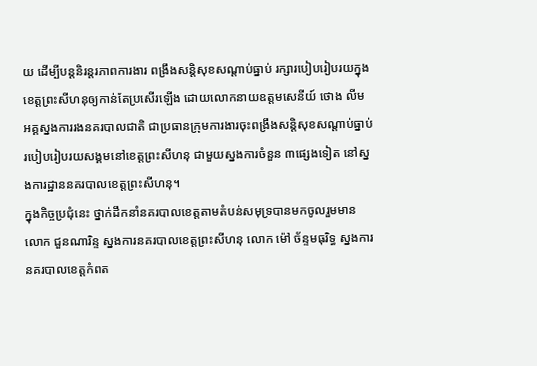យ ដើម្បីបន្តនិរន្តរភាពការងារ ពង្រឹងសន្តិសុខសណ្តាប់ធ្នាប់ រក្សារបៀបរៀបរយក្នុងខេត្តព្រះសីហនុឲ្យកាន់តែប្រសើរឡើង ដោយលោកនាយឧត្តមសេនីយ៍ ថោង លីម អគ្គស្នងការរងនគរបាលជាតិ ជាប្រធានក្រុមការងារចុះពង្រឹងសន្តិសុខសណ្តាប់ធ្នាប់របៀបរៀបរយសង្គមនៅខេត្តព្រះសីហនុ ជាមួយស្នងការចំនួន ៣ផ្សេងទៀត នៅស្នងការដ្ឋាននគរបាលខេត្តព្រះសីហនុ។
ក្នុងកិច្ចប្រជុំនេះ ថ្នាក់ដឹកនាំនគរបាលខេត្តតាមតំបន់សមុទ្របានមកចូលរួមមាន លោក ជួនណារិន្ទ ស្នងការនគរបាលខេត្តព្រះសីហនុ លោក ម៉ៅ ច័ន្ទមធុរិទ្ធ ស្នងការនគរបាលខេត្តកំពត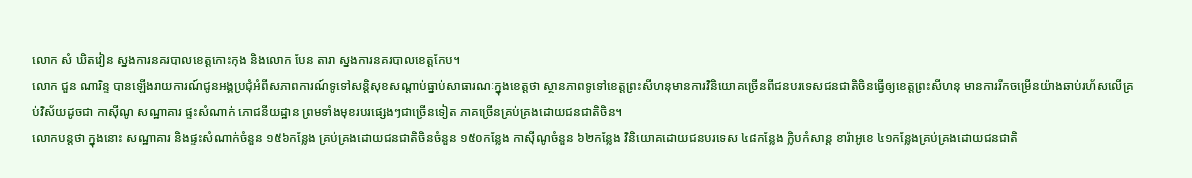លោក សំ ឃិតវៀន ស្នងការនគរបាលខេត្តកោះកុង និងលោក បែន តារា ស្នងការនគរបាលខេត្តកែប។
លោក ជួន ណារិន្ទ បានឡើងរាយការណ៍ជូនអង្គប្រជុំអំពីសភាពការណ៍ទូទៅសន្តិសុខសណ្តាប់ធ្នាប់សាធារណៈក្នុងខេត្តថា ស្ថានភាពទូទៅខេត្តព្រះសីហនុមានការវិនិយោគច្រើនពីជនបរទេសជនជាតិចិនធ្វើឲ្យខេត្តព្រះសីហនុ មានការរីកចម្រើនយ៉ាងឆាប់រហ័សលើគ្រប់វិស័យដូចជា កាស៊ីណូ សណ្ឋាគារ ផ្ទះសំណាក់ ភោជនីយដ្ឋាន ព្រមទាំងមុខរបរផ្សេងៗជាច្រើនទៀត ភាគច្រើនគ្រប់គ្រងដោយជនជាតិចិន។
លោកបន្តថា ក្នុងនោះ សណ្ឋាគារ និងផ្ទះសំណាក់ចំនួន ១៥៦កន្លែង គ្រប់គ្រងដោយជនជាតិចិនចំនួន ១៥០កន្លែង កាស៊ីណូចំនួន ៦២កន្លែង វិនិយោគដោយជនបរទេស ៤៨កន្លែង ក្លិបកំសាន្ត ខារ៉ាអូខេ ៤១កន្លែងគ្រប់គ្រងដោយជនជាតិ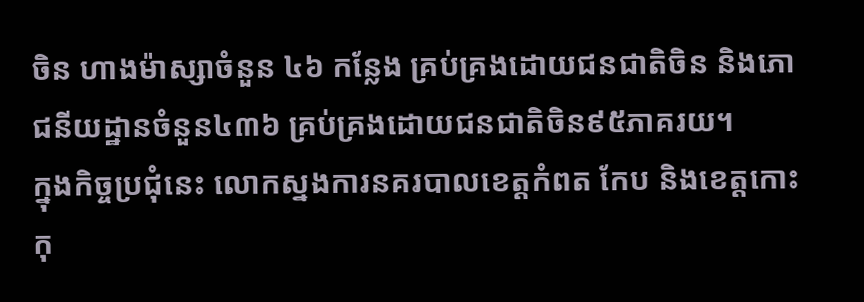ចិន ហាងម៉ាស្សាចំនួន ៤៦ កន្លែង គ្រប់គ្រងដោយជនជាតិចិន និងភោជនីយដ្ឋានចំនួន៤៣៦ គ្រប់គ្រងដោយជនជាតិចិន៩៥ភាគរយ។
ក្នុងកិច្ចប្រជុំនេះ លោកស្នងការនគរបាលខេត្តកំពត កែប និងខេត្តកោះកុ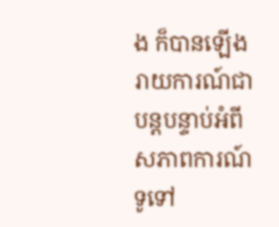ង ក៏បានឡើងរាយការណ៍ជាបន្តបន្ទាប់អំពីសភាពការណ៍ទូទៅ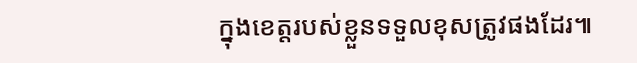ក្នុងខេត្តរបស់ខ្លួនទទួលខុសត្រូវផងដែរ៕